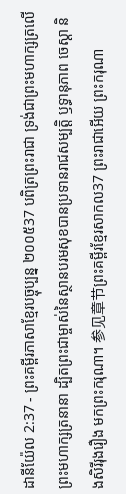ដានីយ៉ែល 2:37 - ព្រះគម្ពីរភាសាខ្មែរបច្ចុប្បន្ន ២០០៥37 បពិត្រព្រះរាជា ទ្រង់ជាព្រះមហាក្សត្រលើព្រះមហាក្សត្រនានា ដ្បិតព្រះជាម្ចាស់នៃស្ថានបរមសុខបានប្រទានរាជសម្បត្តិ ឫទ្ធានុភាព ចេស្ដា និងសិរីរុងរឿង មកព្រះករុណា។ 参见章节ព្រះគម្ពីរខ្មែរសាកល37 ព្រះរាជាអើយ ព្រះករុណា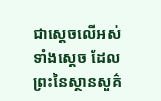ជាស្ដេចលើអស់ទាំងស្ដេច ដែលព្រះនៃស្ថានសួគ៌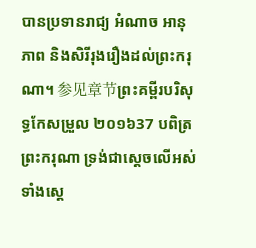បានប្រទានរាជ្យ អំណាច អានុភាព និងសិរីរុងរឿងដល់ព្រះករុណា។ 参见章节ព្រះគម្ពីរបរិសុទ្ធកែសម្រួល ២០១៦37 បពិត្រព្រះករុណា ទ្រង់ជាស្តេចលើអស់ទាំងស្តេ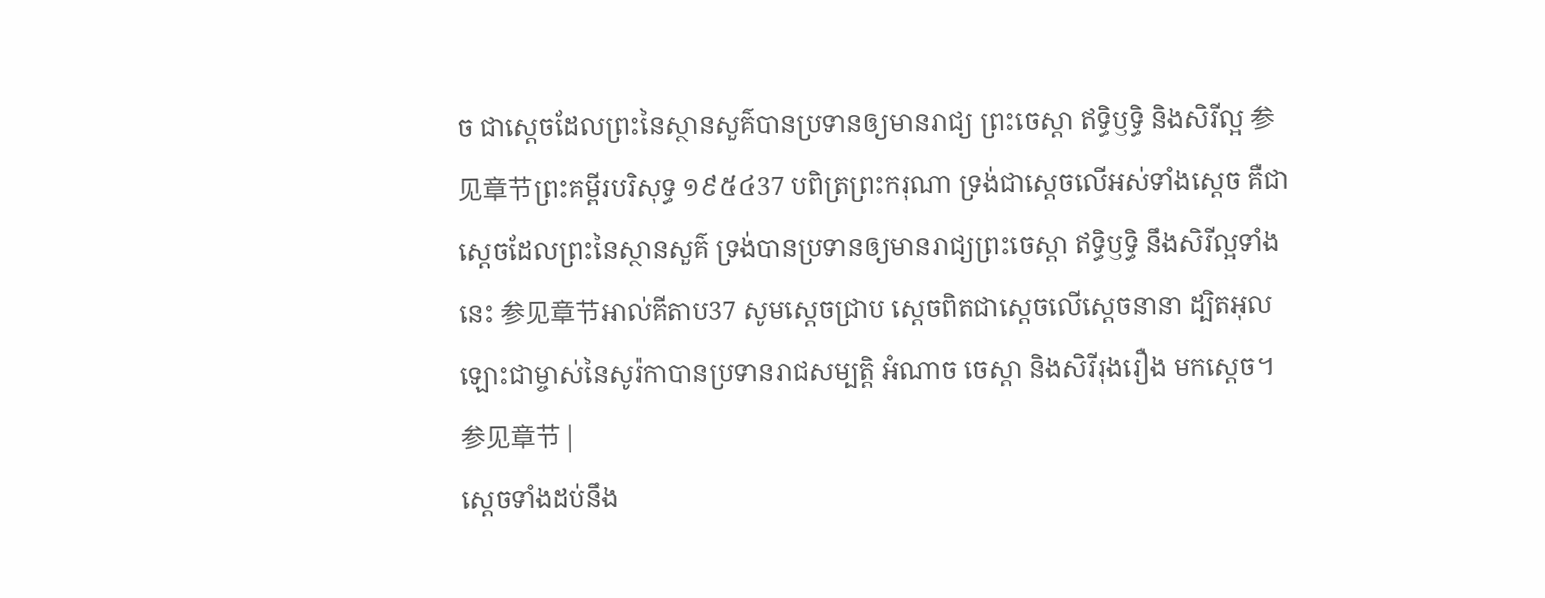ច ជាស្តេចដែលព្រះនៃស្ថានសួគ៌បានប្រទានឲ្យមានរាជ្យ ព្រះចេស្តា ឥទ្ធិឫទ្ធិ និងសិរីល្អ 参见章节ព្រះគម្ពីរបរិសុទ្ធ ១៩៥៤37 បពិត្រព្រះករុណា ទ្រង់ជាស្តេចលើអស់ទាំងស្តេច គឺជាស្តេចដែលព្រះនៃស្ថានសួគ៌ ទ្រង់បានប្រទានឲ្យមានរាជ្យព្រះចេស្តា ឥទ្ធិឫទ្ធិ នឹងសិរីល្អទាំងនេះ 参见章节អាល់គីតាប37 សូមស្តេចជ្រាប ស្តេចពិតជាស្តេចលើស្តេចនានា ដ្បិតអុលឡោះជាម្ចាស់នៃសូរ៉កាបានប្រទានរាជសម្បត្តិ អំណាច ចេស្ដា និងសិរីរុងរឿង មកស្តេច។ 参见章节 |
ស្ដេចទាំងដប់នឹង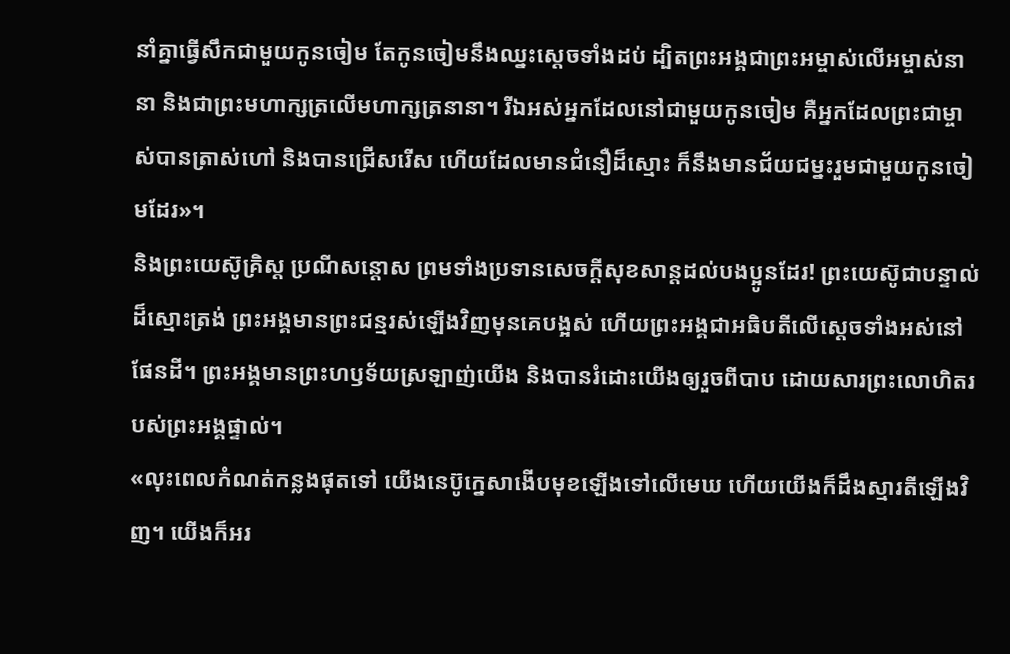នាំគ្នាធ្វើសឹកជាមួយកូនចៀម តែកូនចៀមនឹងឈ្នះស្ដេចទាំងដប់ ដ្បិតព្រះអង្គជាព្រះអម្ចាស់លើអម្ចាស់នានា និងជាព្រះមហាក្សត្រលើមហាក្សត្រនានា។ រីឯអស់អ្នកដែលនៅជាមួយកូនចៀម គឺអ្នកដែលព្រះជាម្ចាស់បានត្រាស់ហៅ និងបានជ្រើសរើស ហើយដែលមានជំនឿដ៏ស្មោះ ក៏នឹងមានជ័យជម្នះរួមជាមួយកូនចៀមដែរ»។
និងព្រះយេស៊ូគ្រិស្ត ប្រណីសន្ដោស ព្រមទាំងប្រទានសេចក្ដីសុខសាន្តដល់បងប្អូនដែរ! ព្រះយេស៊ូជាបន្ទាល់ដ៏ស្មោះត្រង់ ព្រះអង្គមានព្រះជន្មរស់ឡើងវិញមុនគេបង្អស់ ហើយព្រះអង្គជាអធិបតីលើស្ដេចទាំងអស់នៅផែនដី។ ព្រះអង្គមានព្រះហឫទ័យស្រឡាញ់យើង និងបានរំដោះយើងឲ្យរួចពីបាប ដោយសារព្រះលោហិតរបស់ព្រះអង្គផ្ទាល់។
«លុះពេលកំណត់កន្លងផុតទៅ យើងនេប៊ូក្នេសាងើបមុខឡើងទៅលើមេឃ ហើយយើងក៏ដឹងស្មារតីឡើងវិញ។ យើងក៏អរ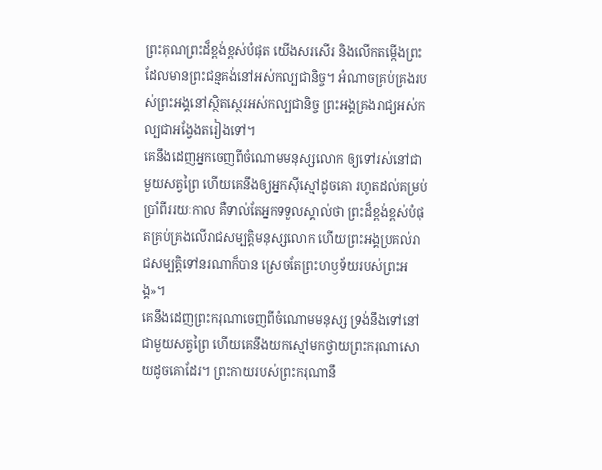ព្រះគុណព្រះដ៏ខ្ពង់ខ្ពស់បំផុត យើងសរសើរ និងលើកតម្កើងព្រះដែលមានព្រះជន្មគង់នៅអស់កល្បជានិច្ច។ អំណាចគ្រប់គ្រងរបស់ព្រះអង្គនៅស្ថិតស្ថេរអស់កល្បជានិច្ច ព្រះអង្គគ្រងរាជ្យអស់កល្បជាអង្វែងតរៀងទៅ។
គេនឹងដេញអ្នកចេញពីចំណោមមនុស្សលោក ឲ្យទៅរស់នៅជាមួយសត្វព្រៃ ហើយគេនឹងឲ្យអ្នកស៊ីស្មៅដូចគោ រហូតដល់គម្រប់ប្រាំពីររយៈកាល គឺទាល់តែអ្នកទទួលស្គាល់ថា ព្រះដ៏ខ្ពង់ខ្ពស់បំផុតគ្រប់គ្រងលើរាជសម្បត្តិមនុស្សលោក ហើយព្រះអង្គប្រគល់រាជសម្បត្តិទៅនរណាក៏បាន ស្រេចតែព្រះហឫទ័យរបស់ព្រះអង្គ»។
គេនឹងដេញព្រះករុណាចេញពីចំណោមមនុស្ស ទ្រង់នឹងទៅនៅជាមួយសត្វព្រៃ ហើយគេនឹងយកស្មៅមកថ្វាយព្រះករុណាសោយដូចគោដែរ។ ព្រះកាយរបស់ព្រះករុណានឹ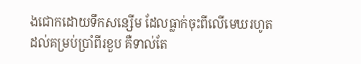ងជោកដោយទឹកសន្សើម ដែលធ្លាក់ចុះពីលើមេឃរហូតដល់គម្រប់ប្រាំពីរខួប គឺទាល់តែ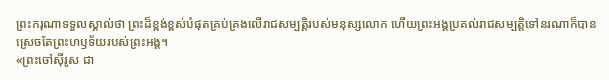ព្រះករុណាទទួលស្គាល់ថា ព្រះដ៏ខ្ពង់ខ្ពស់បំផុតគ្រប់គ្រងលើរាជសម្បត្តិរបស់មនុស្សលោក ហើយព្រះអង្គប្រគល់រាជសម្បត្តិទៅនរណាក៏បាន ស្រេចតែព្រះហឫទ័យរបស់ព្រះអង្គ។
«ព្រះចៅស៊ីរូស ជា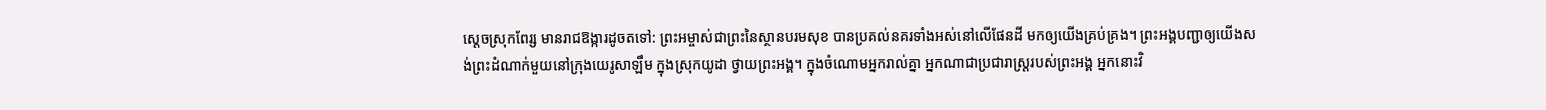ស្ដេចស្រុកពែរ្ស មានរាជឱង្ការដូចតទៅ: ព្រះអម្ចាស់ជាព្រះនៃស្ថានបរមសុខ បានប្រគល់នគរទាំងអស់នៅលើផែនដី មកឲ្យយើងគ្រប់គ្រង។ ព្រះអង្គបញ្ជាឲ្យយើងសង់ព្រះដំណាក់មួយនៅក្រុងយេរូសាឡឹម ក្នុងស្រុកយូដា ថ្វាយព្រះអង្គ។ ក្នុងចំណោមអ្នករាល់គ្នា អ្នកណាជាប្រជារាស្ត្ររបស់ព្រះអង្គ អ្នកនោះវិ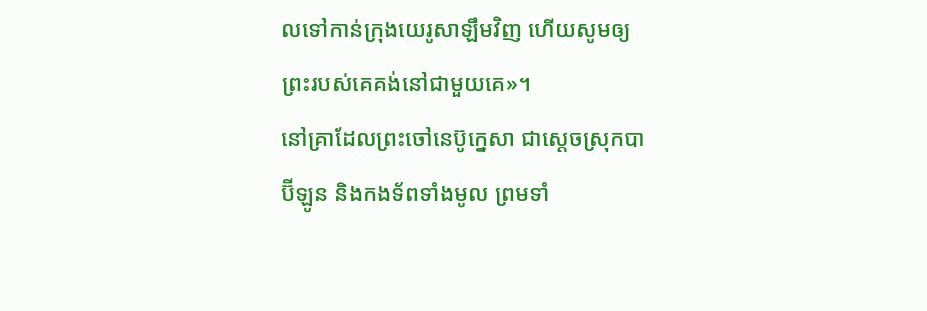លទៅកាន់ក្រុងយេរូសាឡឹមវិញ ហើយសូមឲ្យព្រះរបស់គេគង់នៅជាមួយគេ»។
នៅគ្រាដែលព្រះចៅនេប៊ូក្នេសា ជាស្ដេចស្រុកបាប៊ីឡូន និងកងទ័ពទាំងមូល ព្រមទាំ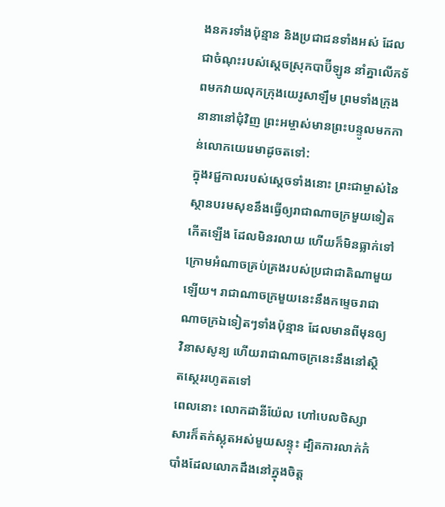ងនគរទាំងប៉ុន្មាន និងប្រជាជនទាំងអស់ ដែលជាចំណុះរបស់ស្ដេចស្រុកបាប៊ីឡូន នាំគ្នាលើកទ័ពមកវាយលុកក្រុងយេរូសាឡឹម ព្រមទាំងក្រុងនានានៅជុំវិញ ព្រះអម្ចាស់មានព្រះបន្ទូលមកកាន់លោកយេរេមាដូចតទៅ:
ក្នុងរជ្ជកាលរបស់ស្ដេចទាំងនោះ ព្រះជាម្ចាស់នៃស្ថានបរមសុខនឹងធ្វើឲ្យរាជាណាចក្រមួយទៀតកើតឡើង ដែលមិនរលាយ ហើយក៏មិនធ្លាក់ទៅក្រោមអំណាចគ្រប់គ្រងរបស់ប្រជាជាតិណាមួយឡើយ។ រាជាណាចក្រមួយនេះនឹងកម្ទេចរាជាណាចក្រឯទៀតៗទាំងប៉ុន្មាន ដែលមានពីមុនឲ្យវិនាសសូន្យ ហើយរាជាណាចក្រនេះនឹងនៅស្ថិតស្ថេររហូតតទៅ
ពេលនោះ លោកដានីយ៉ែល ហៅបេលថិស្សាសារក៏តក់ស្លុតអស់មួយសន្ទុះ ដ្បិតការលាក់កំបាំងដែលលោកដឹងនៅក្នុងចិត្ត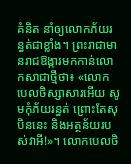គំនិត នាំឲ្យលោកភ័យរន្ធត់ជាខ្លាំង។ ព្រះរាជាមានរាជឱង្ការមកកាន់លោកសាជាថ្មីថា៖ «លោកបេលថិស្សាសារអើយ សូមកុំភ័យរន្ធត់ ព្រោះតែសុបិននេះ និងអត្ថន័យរបស់វាអី!»។ លោកបេលថិ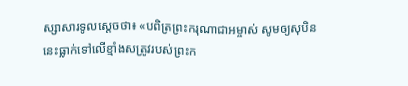ស្សាសារទូលស្ដេចថា៖ «បពិត្រព្រះករុណាជាអម្ចាស់ សូមឲ្យសុបិននេះធ្លាក់ទៅលើខ្មាំងសត្រូវរបស់ព្រះក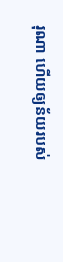រុណា ហើយឲ្យន័យរបស់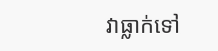វាធ្លាក់ទៅ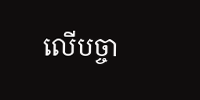លើបច្ចា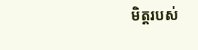មិត្តរបស់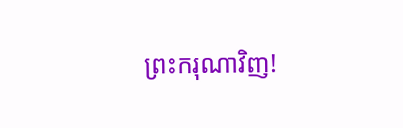ព្រះករុណាវិញ!